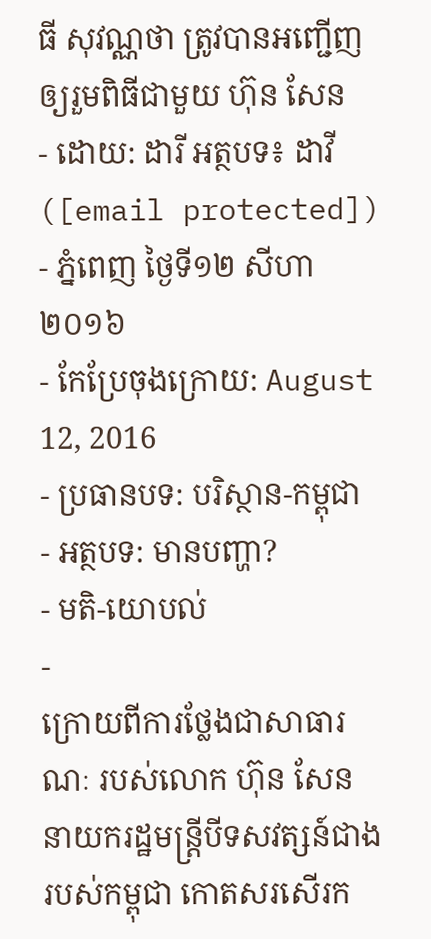ធី សុវណ្ណថា ត្រូវបានអញ្ជើញឲ្យរួមពិធីជាមួយ ហ៊ុន សែន
- ដោយ: ដារី អត្ថបទ៖ ដាវី ([email protected]) - ភ្នំពេញ ថ្ងៃទី១២ សីហា ២០១៦
- កែប្រែចុងក្រោយ: August 12, 2016
- ប្រធានបទ: បរិស្ថាន-កម្ពុជា
- អត្ថបទ: មានបញ្ហា?
- មតិ-យោបល់
-
ក្រោយពីការថ្លែងជាសាធារណៈ របស់លោក ហ៊ុន សែន នាយករដ្ឋមន្ត្រីបីទសវត្សន៍ជាងរបស់កម្ពុជា កោតសរសើរក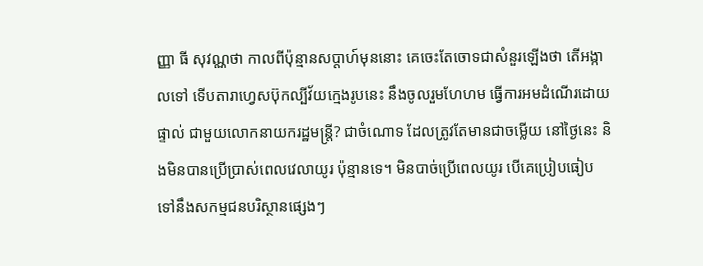ញ្ញា ធី សុវណ្ណថា កាលពីប៉ុន្មានសប្ដាហ៍មុននោះ គេចេះតែចោទជាសំនួរឡើងថា តើអង្កាលទៅ ទើបតារាហ្វេសប៊ុកល្បីវ័យក្មេងរូបនេះ នឹងចូលរួមហែហម ធ្វើការអមដំណើរដោយផ្ទាល់ ជាមួយលោកនាយករដ្ឋមន្ត្រី? ជាចំណោទ ដែលត្រូវតែមានជាចម្លើយ នៅថ្ងៃនេះ និងមិនបានប្រើប្រាស់ពេលវេលាយូរ ប៉ុន្មានទេ។ មិនបាច់ប្រើពេលយូរ បើគេប្រៀបធៀប ទៅនឹងសកម្មជនបរិស្ថានផ្សេងៗ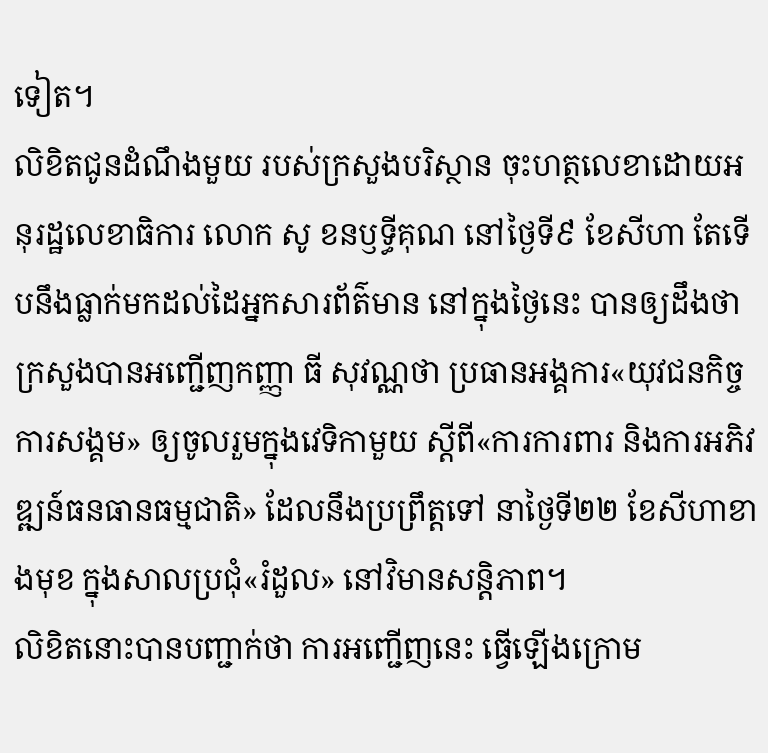ទៀត។
លិខិតជូនដំណឹងមួយ របស់ក្រសួងបរិស្ថាន ចុះហត្ថលេខាដោយអនុរដ្ឋលេខាធិការ លោក សូ ខនឫទ្ធីគុណ នៅថ្ងៃទី៩ ខែសីហា តែទើបនឹងធ្លាក់មកដល់ដៃអ្នកសារព័ត៌មាន នៅក្នុងថ្ងៃនេះ បានឲ្យដឹងថា ក្រសួងបានអញ្ជើញកញ្ញា ធី សុវណ្ណថា ប្រធានអង្គការ«យុវជនកិច្ចការសង្គម» ឲ្យចូលរួមក្នុងវេទិកាមួយ ស្ដីពី«ការការពារ និងការអភិវឌ្ឍន៍ធនធានធម្មជាតិ» ដែលនឹងប្រព្រឹត្តទៅ នាថ្ងៃទី២២ ខែសីហាខាងមុខ ក្នុងសាលប្រជុំ«រំដួល» នៅវិមានសន្តិភាព។
លិខិតនោះបានបញ្ជាក់ថា ការអញ្ជើញនេះ ធ្វើឡើងក្រោម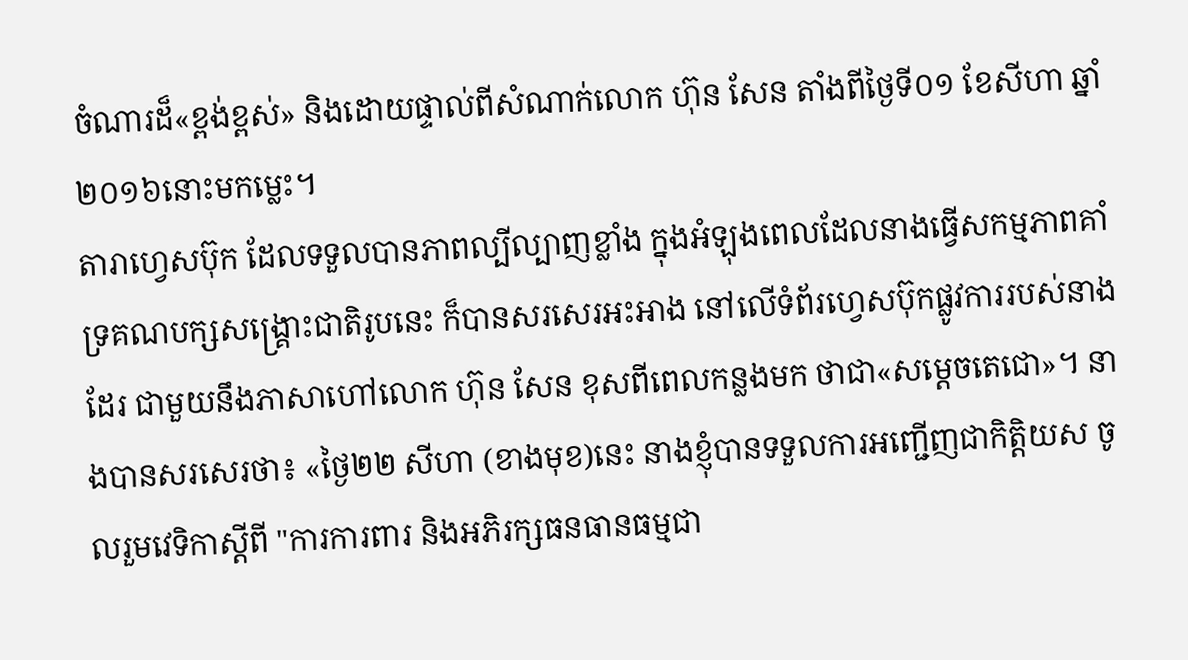ចំណារដ៏«ខ្ពង់ខ្ពស់» និងដោយផ្ទាល់ពីសំណាក់លោក ហ៊ុន សែន តាំងពីថ្ងៃទី០១ ខែសីហា ឆ្នាំ២០១៦នោះមកម្លេះ។
តារាហ្វេសប៊ុក ដែលទទួលបានភាពល្បីល្បាញខ្លាំង ក្នុងអំឡុងពេលដែលនាងធ្វើសកម្មភាពគាំទ្រគណបក្សសង្គ្រោះជាតិរូបនេះ ក៏បានសរសេរអះអាង នៅលើទំព័រហ្វេសប៊ុកផ្លូវការរបស់នាងដែរ ជាមួយនឹងភាសាហៅលោក ហ៊ុន សែន ខុសពីពេលកន្លងមក ថាជា«សម្ដេចតេជោ»។ នាងបានសរសេរថា៖ «ថ្ងៃ២២ សីហា (ខាងមុខ)នេះ នាងខ្ញុំបានទទួលការអញ្ជើញជាកិត្តិយស ចូលរួមវេទិកាស្តីពី "ការការពារ និងអភិរក្សធនធានធម្មជា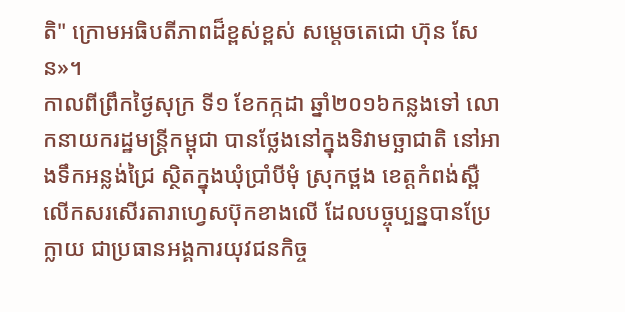តិ" ក្រោមអធិបតីភាពដ៏ខ្ពស់ខ្ពស់ សម្តេចតេជោ ហ៊ុន សែន»។
កាលពីព្រឹកថ្ងៃសុក្រ ទី១ ខែកក្កដា ឆ្នាំ២០១៦កន្លងទៅ លោកនាយករដ្ឋមន្ត្រីកម្ពុជា បានថ្លែងនៅក្នុងទិវាមច្ឆាជាតិ នៅអាងទឹកអន្លង់ជ្រៃ ស្ថិតក្នុងឃុំប្រាំបីមុំ ស្រុកថ្ពង ខេត្តកំពង់ស្ពឺ លើកសរសើរតារាហ្វេសប៊ុកខាងលើ ដែលបច្ចុប្បន្នបានប្រែក្លាយ ជាប្រធានអង្គការយុវជនកិច្ច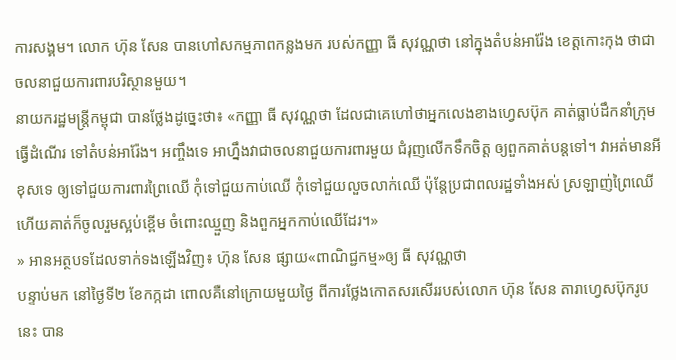ការសង្គម។ លោក ហ៊ុន សែន បានហៅសកម្មភាពកន្លងមក របស់កញ្ញា ធី សុវណ្ណថា នៅក្នុងតំបន់អារ៉ែង ខេត្តកោះកុង ថាជាចលនាជួយការពារបរិស្ថានមួយ។
នាយករដ្ឋមន្ត្រីកម្ពុជា បានថ្លែងដូច្នេះថា៖ «កញ្ញា ធី សុវណ្ណថា ដែលជាគេហៅថាអ្នកលេងខាងហ្វេសប៊ុក គាត់ធ្លាប់ដឹកនាំក្រុមធ្វើដំណើរ ទៅតំបន់អារ៉ែង។ អញ្ចឹងទេ អាហ្នឹងវាជាចលនាជួយការពារមួយ ជំរុញលើកទឹកចិត្ត ឲ្យពួកគាត់បន្តទៅ។ វាអត់មានអីខុសទេ ឲ្យទៅជួយការពារព្រៃឈើ កុំទៅជួយកាប់ឈើ កុំទៅជួយលួចលាក់ឈើ ប៉ុន្តែប្រជាពលរដ្ឋទាំងអស់ ស្រឡាញ់ព្រៃឈើ ហើយគាត់ក៏ចូលរួមស្អប់ខ្ពើម ចំពោះឈ្មួញ និងពួកអ្នកកាប់ឈើដែរ។»
» អានអត្ថបទដែលទាក់ទងឡើងវិញ៖ ហ៊ុន សែន ផ្សាយ«ពាណិជ្ជកម្ម»ឲ្យ ធី សុវណ្ណថា
បន្ទាប់មក នៅថ្ងៃទី២ ខែកក្កដា ពោលគឺនៅក្រោយមួយថ្ងៃ ពីការថ្លែងកោតសរសើររបស់លោក ហ៊ុន សែន តារាហ្វេសប៊ុករូបនេះ បាន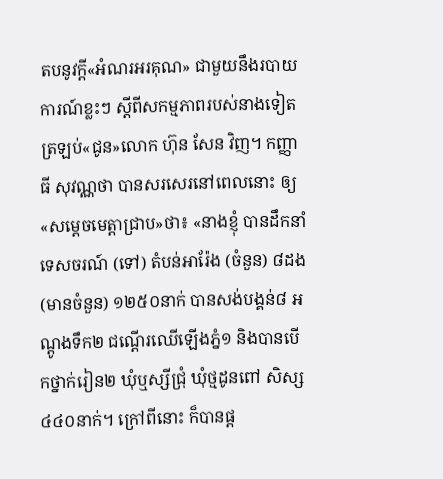តបនូវក្ដី«អំណរអរគុណ» ជាមួយនឹងរបាយការណ៍ខ្លះៗ ស្ដីពីសកម្មភាពរបស់នាងទៀត ត្រឡប់«ជូន»លោក ហ៊ុន សែន វិញ។ កញ្ញា ធី សុវណ្ណថា បានសរសេរនៅពេលនោះ ឲ្យ«សម្តេចមេត្តាជ្រាប»ថា៖ «នាងខ្ញុំ បានដឹកនាំទេសចរណ៍ (ទៅ) តំបន់អារ៉ែង (ចំនួន) ៨ដង (មានចំនួន) ១២៥០នាក់ បានសង់បង្គន់៨ អណ្តូងទឹក២ ជណ្តើរឈើឡើងភ្នំ១ និងបានបើកថ្នាក់រៀន២ ឃុំឬស្សីជ្រុំ ឃុំថ្មដូនពៅ សិស្ស៤៤០នាក់។ ក្រៅពីនោះ ក៏បានផ្ត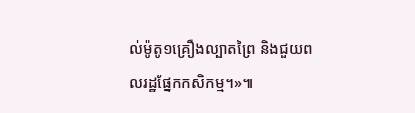ល់ម៉ូតូ១គ្រឿងល្បាតព្រៃ និងជួយពលរដ្ឋផ្នែកកសិកម្ម។»៕